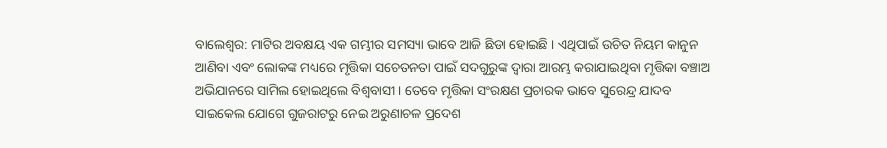ବାଲେଶ୍ବର: ମାଟିର ଅବକ୍ଷୟ ଏକ ଗମ୍ଭୀର ସମସ୍ୟା ଭାବେ ଆଜି ଛିଡା ହୋଇଛି । ଏଥିପାଇଁ ଉଚିତ ନିୟମ କାନୁନ ଆଣିବା ଏବଂ ଲୋକଙ୍କ ମଧ୍ୟରେ ମୃତ୍ତିକା ସଚେତନତା ପାଇଁ ସଦଗୁରୁଙ୍କ ଦ୍ୱାରା ଆରମ୍ଭ କରାଯାଇଥିବା ମୃତ୍ତିକା ବଞ୍ଚାଅ ଅଭିଯାନରେ ସାମିଲ ହୋଇଥିଲେ ବିଶ୍ବବାସୀ । ତେବେ ମୃତ୍ତିକା ସଂରକ୍ଷଣ ପ୍ରଚାରକ ଭାବେ ସୁରେନ୍ଦ୍ର ଯାଦବ ସାଇକେଲ ଯୋଗେ ଗୁଜରାଟରୁ ନେଇ ଅରୁଣାଚଳ ପ୍ରଦେଶ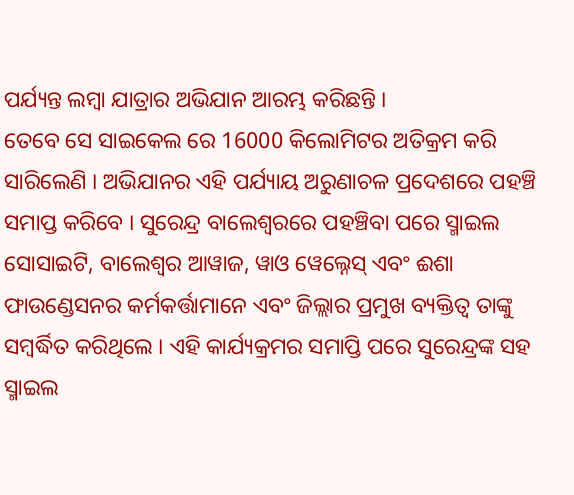ପର୍ଯ୍ୟନ୍ତ ଲମ୍ବା ଯାତ୍ରାର ଅଭିଯାନ ଆରମ୍ଭ କରିଛନ୍ତି ।
ତେବେ ସେ ସାଇକେଲ ରେ 16000 କିଲୋମିଟର ଅତିକ୍ରମ କରି ସାରିଲେଣି । ଅଭିଯାନର ଏହି ପର୍ଯ୍ୟାୟ ଅରୁଣାଚଳ ପ୍ରଦେଶରେ ପହଞ୍ଚି ସମାପ୍ତ କରିବେ । ସୁରେନ୍ଦ୍ର ବାଲେଶ୍ବରରେ ପହଞ୍ଚିବା ପରେ ସ୍ମାଇଲ ସୋସାଇଟି, ବାଲେଶ୍ୱର ଆୱାଜ, ୱାଓ ୱେଲ୍ନେସ୍ ଏବଂ ଈଶା ଫାଉଣ୍ଡେସନର କର୍ମକର୍ତ୍ତାମାନେ ଏବଂ ଜିଲ୍ଲାର ପ୍ରମୁଖ ବ୍ୟକ୍ତିତ୍ୱ ତାଙ୍କୁ ସମ୍ବର୍ଦ୍ଧିତ କରିଥିଲେ । ଏହି କାର୍ଯ୍ୟକ୍ରମର ସମାପ୍ତି ପରେ ସୁରେନ୍ଦ୍ରଙ୍କ ସହ ସ୍ମାଇଲ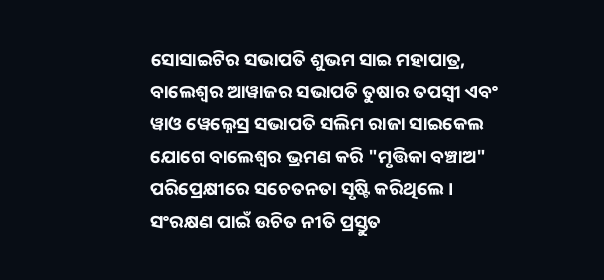ସୋସାଇଟିର ସଭାପତି ଶୁଭମ ସାଇ ମହାପାତ୍ର, ବାଲେଶ୍ୱର ଆୱାଜର ସଭାପତି ତୁଷାର ତପସ୍ୱୀ ଏବଂ ୱାଓ ୱେଲ୍ନେସ୍ର ସଭାପତି ସଲିମ ରାଜା ସାଇକେଲ ଯୋଗେ ବାଲେଶ୍ୱର ଭ୍ରମଣ କରି "ମୃତ୍ତିକା ବଞ୍ଚାଅ" ପରିପ୍ରେକ୍ଷୀରେ ସଚେତନତା ସୃଷ୍ଟି କରିଥିଲେ ।
ସଂରକ୍ଷଣ ପାଇଁ ଉଚିତ ନୀତି ପ୍ରସ୍ତୁତ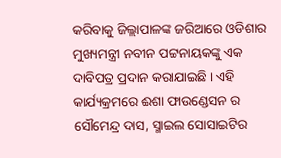କରିବାକୁ ଜିଲ୍ଲାପାଳଙ୍କ ଜରିଆରେ ଓଡିଶାର ମୁଖ୍ୟମନ୍ତ୍ରୀ ନବୀନ ପଟ୍ଟନାୟକଙ୍କୁ ଏକ ଦାବିପତ୍ର ପ୍ରଦାନ କରାଯାଇଛି । ଏହି କାର୍ଯ୍ୟକ୍ରମରେ ଈଶା ଫାଉଣ୍ଡେସନ ର ସୌମେନ୍ଦ୍ର ଦାସ, ସ୍ମାଇଲ ସୋସାଇଟିର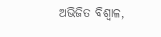ଅଭିଜିତ ବିଶ୍ୱାଳ,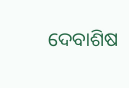ଦେବାଶିଷ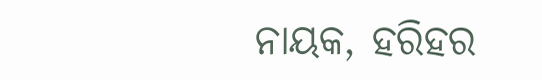ନାୟକ, ହରିହର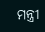ମନ୍ତ୍ରୀ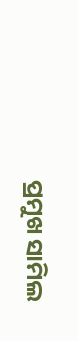ପ୍ରମୁଖ ସାମିଲ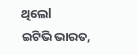ଥିଲେl
ଇଟିଭି ଭାରତ,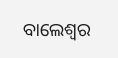ବାଲେଶ୍ବର